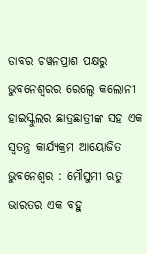ଡାବର ଚୱନପ୍ରାଶ ପକ୍ଷରୁ ଭୁବନେଶ୍ୱରର ରେଲ୍ୱେ କଲୋନୀ ହାଇସ୍କୁଲର ଛାତ୍ରଛାତ୍ରୀଙ୍କ ସହ ଏକ ସ୍ୱତନ୍ତ୍ର କାର୍ଯ୍ୟକ୍ରମ ଆୟୋଜିତ
ଭୁବନେଶ୍ୱର : ମୌସୁମୀ ଋତୁ ଭାରତର ଏକ ବହୁ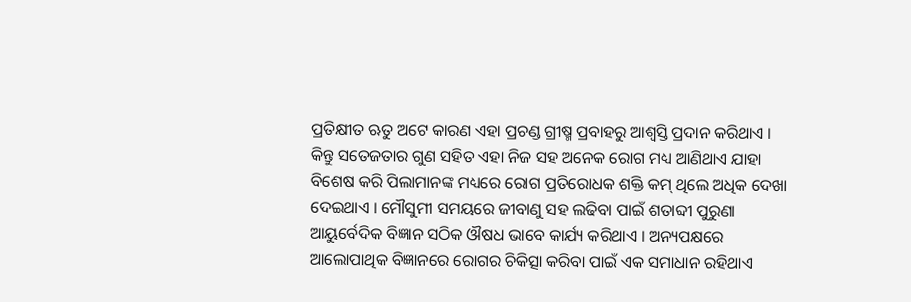ପ୍ରତିକ୍ଷୀତ ଋତୁ ଅଟେ କାରଣ ଏହା ପ୍ରଚଣ୍ଡ ଗ୍ରୀଷ୍ମ ପ୍ରବାହରୁ ଆଶ୍ୱସ୍ତି ପ୍ରଦାନ କରିଥାଏ । କିନ୍ତୁ ସତେଜତାର ଗୁଣ ସହିତ ଏହା ନିଜ ସହ ଅନେକ ରୋଗ ମଧ୍ୟ ଆଣିଥାଏ ଯାହା ବିଶେଷ କରି ପିଲାମାନଙ୍କ ମଧ୍ୟରେ ରୋଗ ପ୍ରତିରୋଧକ ଶକ୍ତି କମ୍ ଥିଲେ ଅଧିକ ଦେଖା ଦେଇଥାଏ । ମୌସୁମୀ ସମୟରେ ଜୀବାଣୁ ସହ ଲଢିବା ପାଇଁ ଶତାବ୍ଦୀ ପୁରୁଣା ଆୟୁର୍ବେଦିକ ବିଜ୍ଞାନ ସଠିକ ଔଷଧ ଭାବେ କାର୍ଯ୍ୟ କରିଥାଏ । ଅନ୍ୟପକ୍ଷରେ ଆଲୋପାଥିକ ବିଜ୍ଞାନରେ ରୋଗର ଚିକିତ୍ସା କରିବା ପାଇଁ ଏକ ସମାଧାନ ରହିଥାଏ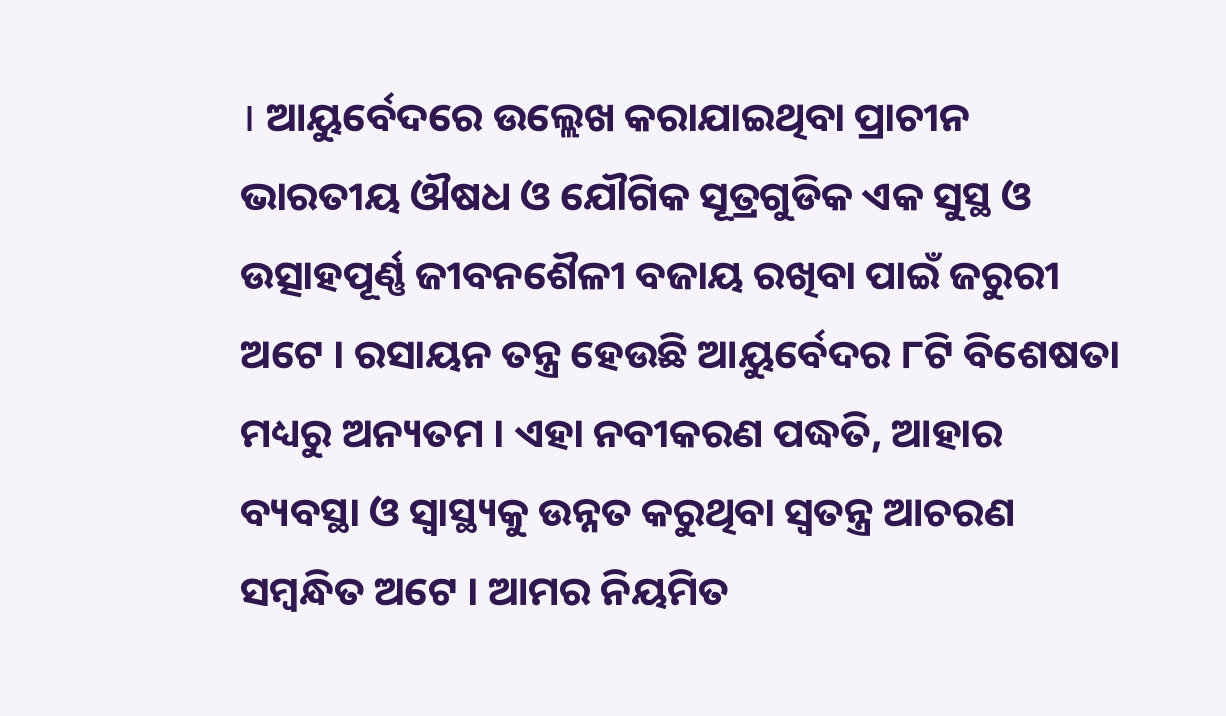। ଆୟୁର୍ବେଦରେ ଉଲ୍ଲେଖ କରାଯାଇଥିବା ପ୍ରାଚୀନ ଭାରତୀୟ ଔଷଧ ଓ ଯୌଗିକ ସୂତ୍ରଗୁଡିକ ଏକ ସୁସ୍ଥ ଓ ଉତ୍ସାହପୂର୍ଣ୍ଣ ଜୀବନଶୈଳୀ ବଜାୟ ରଖିବା ପାଇଁ ଜରୁରୀ ଅଟେ । ରସାୟନ ତନ୍ତ୍ର ହେଉଛି ଆୟୁର୍ବେଦର ୮ଟି ବିଶେଷତା ମଧ୍ୟରୁ ଅନ୍ୟତମ । ଏହା ନବୀକରଣ ପଦ୍ଧତି, ଆହାର ବ୍ୟବସ୍ଥା ଓ ସ୍ୱାସ୍ଥ୍ୟକୁ ଉନ୍ନତ କରୁଥିବା ସ୍ୱତନ୍ତ୍ର ଆଚରଣ ସମ୍ବନ୍ଧିତ ଅଟେ । ଆମର ନିୟମିତ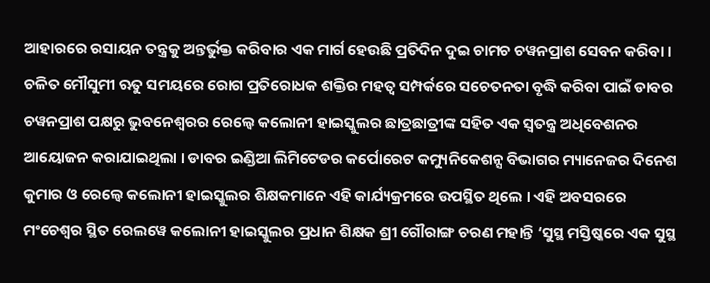ଆହାରରେ ରସାୟନ ତନ୍ତ୍ରକୁ ଅନ୍ତର୍ଭୁକ୍ତ କରିବାର ଏକ ମାର୍ଗ ହେଉଛି ପ୍ରତିଦିନ ଦୁଇ ଚାମଚ ଚୱନପ୍ରାଶ ସେବନ କରିବା ।
ଚଳିତ ମୌସୁମୀ ଋତୁ ସମୟରେ ରୋଗ ପ୍ରତିରୋଧକ ଶକ୍ତିର ମହତ୍ୱ ସମ୍ପର୍କରେ ସଚେତନତା ବୃଦ୍ଧି କରିବା ପାଇଁ ଡାବର ଚୱନପ୍ରାଶ ପକ୍ଷରୁ ଭୁବନେଶ୍ୱରର ରେଲ୍ୱେ କଲୋନୀ ହାଇସ୍କୁଲର ଛାତ୍ରଛାତ୍ରୀଙ୍କ ସହିତ ଏକ ସ୍ୱତନ୍ତ୍ର ଅଧିବେଶନର ଆୟୋଜନ କରାଯାଇଥିଲା । ଡାବର ଇଣ୍ଡିଆ ଲିମିଟେଡର କର୍ପୋରେଟ କମ୍ୟୁନିକେଶନ୍ସ ବିଭାଗର ମ୍ୟାନେଜର ଦିନେଶ କୁମାର ଓ ରେଲ୍ୱେ କଲୋନୀ ହାଇସ୍କୁଲର ଶିକ୍ଷକମାନେ ଏହି କାର୍ଯ୍ୟକ୍ରମରେ ଉପସ୍ଥିତ ଥିଲେ । ଏହି ଅବସରରେ ମଂଚେଶ୍ୱର ସ୍ଥିତ ରେଲୱେ କଲୋନୀ ହାଇସ୍କୁଲର ପ୍ରଧାନ ଶିକ୍ଷକ ଶ୍ରୀ ଗୌରାଙ୍ଗ ଚରଣ ମହାନ୍ତି ‘ସୁସ୍ଥ ମସ୍ତିଷ୍କରେ ଏକ ସୁସ୍ଥ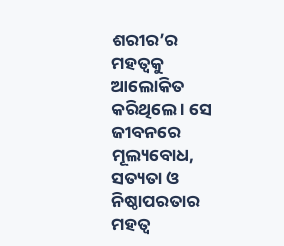ଶରୀର’ର ମହତ୍ୱକୁ ଆଲୋକିତ କରିଥିଲେ । ସେ ଜୀବନରେ ମୂଲ୍ୟବୋଧ, ସତ୍ୟତା ଓ ନିଷ୍ଠାପରତାର ମହତ୍ୱ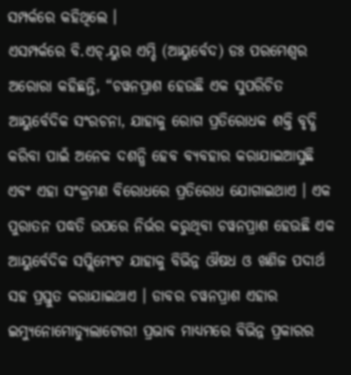ସମ୍ପର୍କରେ କହିଥିଲେ ।
ଏସମ୍ପର୍କରେ ବି.ଏଚ୍.ୟୁର ଏମ୍ଡି (ଆୟୁର୍ବେଦ) ଡଃ ପରମେଶ୍ୱର ଅରୋରା କହିଛନ୍ତି, “ଚୱନପ୍ରାଶ ହେଉଛି ଏକ ସୁପରିଚିତ ଆୟୁର୍ବେଦିକ ସଂରଚନା, ଯାହାକୁ ରୋଗ ପ୍ରତିରୋଧକ ଶକ୍ତି ବୃଦ୍ଧି କରିବା ପାଇଁ ଅନେକ ଦଶନ୍ଧି ହେବ ବ୍ୟବହାର କରାଯାଇଆସୁଛି ଏବଂ ଏହା ସଂକ୍ରମଣ ବିରୋଧରେ ପ୍ରତିରୋଧ ଯୋଗାଇଥାଏ । ଏକ ପୁରାତନ ପଦ୍ଧତି ଉପରେ ନିର୍ଭର କରୁଥିବା ଚୱନପ୍ରାଶ ହେଉଛି ଏକ ଆୟୁର୍ବେଦିକ ସପ୍ଲିମେଂଟ ଯାହାକୁ ବିଭିନ୍ନ ଔଷଧ ଓ ଖଣିଜ ପଦାର୍ଥ ସହ ପ୍ରସ୍ତୁତ କରାଯାଇଥାଏ । ଡାବର ଚୱନପ୍ରାଶ ଏହାର ଇମ୍ୟୁନୋମୋଡ୍ୟୁଲାଟୋରୀ ପ୍ରଭାବ ମାଧ୍ୟମରେ ବିଭିନ୍ନ ପ୍ରକାରର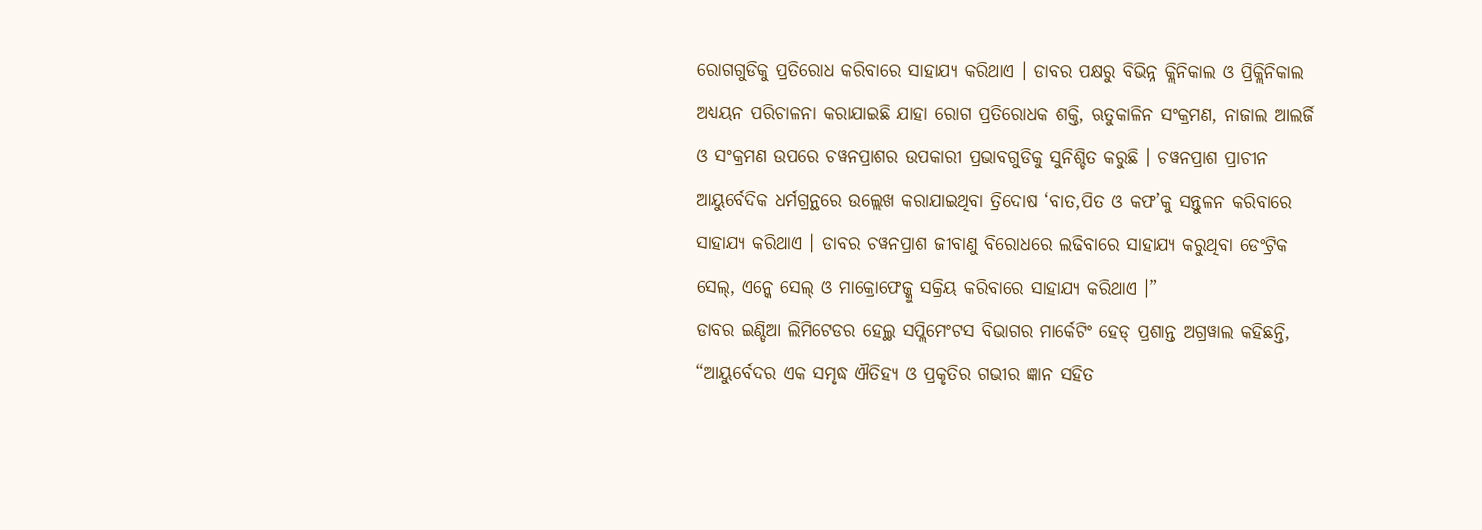ରୋଗଗୁଡିକୁ ପ୍ରତିରୋଧ କରିବାରେ ସାହାଯ୍ୟ କରିଥାଏ । ଡାବର ପକ୍ଷରୁ ବିଭିନ୍ନ କ୍ଲିନିକାଲ ଓ ପ୍ରିକ୍ଲିନିକାଲ ଅଧ୍ୟୟନ ପରିଚାଳନା କରାଯାଇଛି ଯାହା ରୋଗ ପ୍ରତିରୋଧକ ଶକ୍ତି, ଋତୁକାଳିନ ସଂକ୍ରମଣ, ନାଜାଲ ଆଲର୍ଜି ଓ ସଂକ୍ରମଣ ଉପରେ ଚୱନପ୍ରାଶର ଉପକାରୀ ପ୍ରଭାବଗୁଡିକୁ ସୁନିଶ୍ଚିତ କରୁଛି । ଚୱନପ୍ରାଶ ପ୍ରାଚୀନ ଆୟୁର୍ବେଦିକ ଧର୍ମଗ୍ରନ୍ଥରେ ଉଲ୍ଲେଖ କରାଯାଇଥିବା ତ୍ରିଦୋଷ ‘ବାତ,ପିତ ଓ କଫ’କୁ ସନ୍ତୁଳନ କରିବାରେ ସାହାଯ୍ୟ କରିଥାଏ । ଡାବର ଚୱନପ୍ରାଶ ଜୀବାଣୁ ବିରୋଧରେ ଲଢିବାରେ ସାହାଯ୍ୟ କରୁଥିବା ଡେଂଟ୍ରିକ ସେଲ୍, ଏନ୍କେ ସେଲ୍ ଓ ମାକ୍ରୋଫେଜ୍କୁ ସକ୍ରିୟ କରିବାରେ ସାହାଯ୍ୟ କରିଥାଏ ।”
ଡାବର ଇଣ୍ଡିଆ ଲିମିଟେଡର ହେଲ୍ଥ ସପ୍ଲିମେଂଟସ ବିଭାଗର ମାର୍କେଟିଂ ହେଡ୍ ପ୍ରଶାନ୍ତ ଅଗ୍ରୱାଲ କହିଛନ୍ତି, “ଆୟୁର୍ବେଦର ଏକ ସମୃଦ୍ଧ ଐତିହ୍ୟ ଓ ପ୍ରକୃତିର ଗଭୀର ଜ୍ଞାନ ସହିତ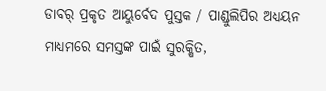ଡାବର୍ ପ୍ରକୃତ ଆୟୁର୍ବେଦ ପୁସ୍ତକ / ପାଣ୍ଡୁଲିପିର ଅଧ୍ୟୟନ ମାଧ୍ୟମରେ ସମସ୍ତଙ୍କ ପାଇଁ ସୁରକ୍ଷିତ,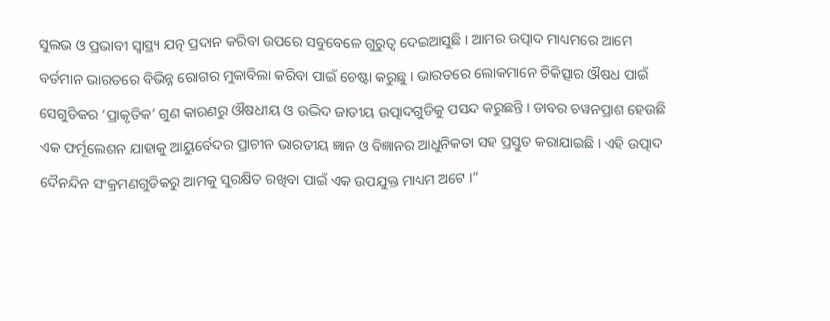ସୁଲଭ ଓ ପ୍ରଭାବୀ ସ୍ୱାସ୍ଥ୍ୟ ଯତ୍ନ ପ୍ରଦାନ କରିବା ଉପରେ ସବୁବେଳେ ଗୁରୁତ୍ୱ ଦେଇଆସୁଛି । ଆମର ଉତ୍ପାଦ ମାଧ୍ୟମରେ ଆମେ ବର୍ତମାନ ଭାରତରେ ବିଭିନ୍ନ ରୋଗର ମୁକାବିଲା କରିବା ପାଇଁ ଚେଷ୍ଟା କରୁଛୁ । ଭାରତରେ ଲୋକମାନେ ଚିକିତ୍ସାର ଔଷଧ ପାଇଁ ସେଗୁଡିକର ‘ପ୍ରାକୃତିକ’ ଗୁଣ କାରଣରୁ ଔଷଧୀୟ ଓ ଉଦ୍ଭିଦ ଜାତୀୟ ଉତ୍ପାଦଗୁଡିକୁ ପସନ୍ଦ କରୁଛନ୍ତି । ଡାବର ଚୱନପ୍ରାଶ ହେଉଛି ଏକ ଫର୍ମୂଲେଶନ ଯାହାକୁ ଆୟୁର୍ବେଦର ପ୍ରାଚୀନ ଭାରତୀୟ ଜ୍ଞାନ ଓ ବିଜ୍ଞାନର ଆଧୁନିକତା ସହ ପ୍ରସ୍ତୁତ କରାଯାଇଛି । ଏହି ଉତ୍ପାଦ ଦୈନନ୍ଦିନ ସଂକ୍ରମଣଗୁଡିକରୁ ଆମକୁ ସୁରକ୍ଷିତ ରଖିବା ପାଇଁ ଏକ ଉପଯୁକ୍ତ ମାଧ୍ୟମ ଅଟେ ।”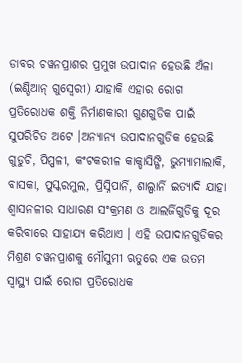ଡାବର ଚୱନପ୍ରାଶର ପ୍ରମୁଖ ଉପାଦାନ ହେଉଛି ଅଁଳା (ଇଣ୍ଡିଆନ୍ ଗୁସ୍ବେରୀ) ଯାହାକି ଏହାର ରୋଗ ପ୍ରତିରୋଧକ ଶକ୍ତି ନିର୍ମାଣକାରୀ ଗୁଣଗୁଡିକ ପାଇଁ ସୁପରିଚିତ ଅଟେ ।ଅନ୍ୟାନ୍ୟ ଉପାଦାନଗୁଡିକ ହେଉଛି ଗୁଡୁଚି, ପିପ୍ପଳୀ, କଂଟକରୀଳ କାକ୍ଡାସିଙ୍ଗି, ଭୁମ୍ୟାମାଲାକି, ବାସକା, ପୁସ୍କରମୁଲ, ପ୍ରିସ୍ନିପାର୍ନି, ଶାଲ୍ପାର୍ନି ଇତ୍ୟାଦି ଯାହା ଶ୍ୱାସନଳୀର ସାଧାରଣ ସଂକ୍ରମଣ ଓ ଆଲର୍ଜିଗୁଡିକୁ ଦୂର କରିବାରେ ସାହାଯ୍ୟ କରିଥାଏ । ଏହି ଉପାଦାନଗୁଡିକର ମିଶ୍ରଣ ଚୱନପ୍ରାଶକୁ ମୌସୁମୀ ଋତୁରେ ଏକ ଉତମ ସ୍ୱାସ୍ଥ୍ୟ ପାଇଁ ରୋଗ ପ୍ରତିରୋଧକ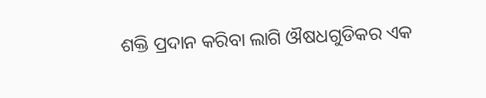ଶକ୍ତି ପ୍ରଦାନ କରିବା ଲାଗି ଔଷଧଗୁଡିକର ଏକ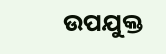ଉପଯୁକ୍ତ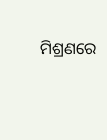ମିଶ୍ରଣରେ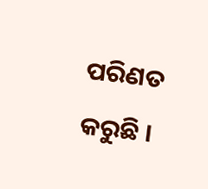ପରିଣତ କରୁଛି ।